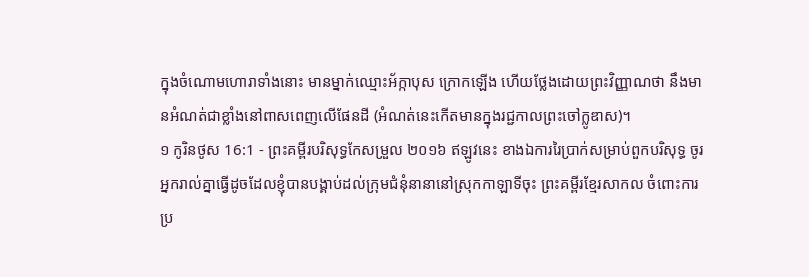ក្នុងចំណោមហោរាទាំងនោះ មានម្នាក់ឈ្មោះអ័ក្កាបុស ក្រោកឡើង ហើយថ្លែងដោយព្រះវិញ្ញាណថា នឹងមានអំណត់ជាខ្លាំងនៅពាសពេញលើផែនដី (អំណត់នេះកើតមានក្នុងរជ្ជកាលព្រះចៅក្លូឌាស)។
១ កូរិនថូស 16:1 - ព្រះគម្ពីរបរិសុទ្ធកែសម្រួល ២០១៦ ឥឡូវនេះ ខាងឯការរៃប្រាក់សម្រាប់ពួកបរិសុទ្ធ ចូរអ្នករាល់គ្នាធ្វើដូចដែលខ្ញុំបានបង្គាប់ដល់ក្រុមជំនុំនានានៅស្រុកកាឡាទីចុះ ព្រះគម្ពីរខ្មែរសាកល ចំពោះការប្រ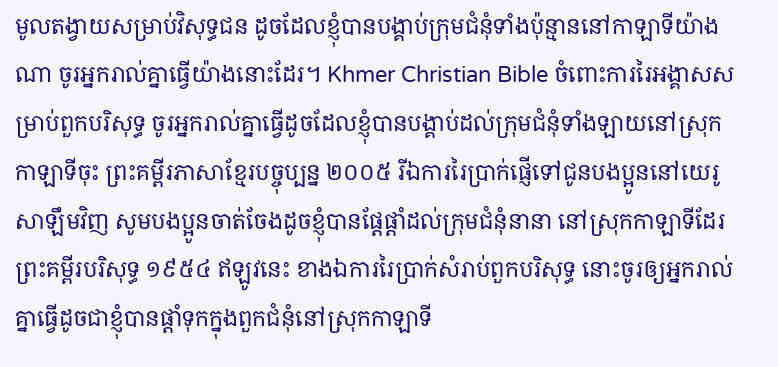មូលតង្វាយសម្រាប់វិសុទ្ធជន ដូចដែលខ្ញុំបានបង្គាប់ក្រុមជំនុំទាំងប៉ុន្មាននៅកាឡាទីយ៉ាងណា ចូរអ្នករាល់គ្នាធ្វើយ៉ាងនោះដែរ។ Khmer Christian Bible ចំពោះការរៃអង្គាសសម្រាប់ពួកបរិសុទ្ធ ចូរអ្នករាល់គ្នាធ្វើដូចដែលខ្ញុំបានបង្គាប់ដល់ក្រុមជំនុំទាំងឡាយនៅស្រុកកាឡាទីចុះ ព្រះគម្ពីរភាសាខ្មែរបច្ចុប្បន្ន ២០០៥ រីឯការរៃប្រាក់ផ្ញើទៅជូនបងប្អូននៅយេរូសាឡឹមវិញ សូមបងប្អូនចាត់ចែងដូចខ្ញុំបានផ្ដែផ្ដាំដល់ក្រុមជំនុំនានា នៅស្រុកកាឡាទីដែរ ព្រះគម្ពីរបរិសុទ្ធ ១៩៥៤ ឥឡូវនេះ ខាងឯការរៃប្រាក់សំរាប់ពួកបរិសុទ្ធ នោះចូរឲ្យអ្នករាល់គ្នាធ្វើដូចជាខ្ញុំបានផ្តាំទុកក្នុងពួកជំនុំនៅស្រុកកាឡាទី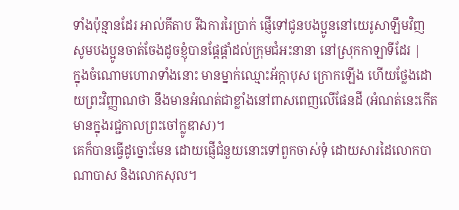ទាំងប៉ុន្មានដែរ អាល់គីតាប រីឯការរៃប្រាក់ ផ្ញើទៅជូនបងប្អូននៅយេរូសាឡឹមវិញ សូមបងប្អូនចាត់ចែងដូចខ្ញុំបានផ្ដែផ្ដាំដល់ក្រុមជំអះនានា នៅស្រុកកាឡាទីដែរ |
ក្នុងចំណោមហោរាទាំងនោះ មានម្នាក់ឈ្មោះអ័ក្កាបុស ក្រោកឡើង ហើយថ្លែងដោយព្រះវិញ្ញាណថា នឹងមានអំណត់ជាខ្លាំងនៅពាសពេញលើផែនដី (អំណត់នេះកើតមានក្នុងរជ្ជកាលព្រះចៅក្លូឌាស)។
គេក៏បានធ្វើដូច្នោះមែន ដោយផ្ញើជំនួយនោះទៅពួកចាស់ទុំ ដោយសារដៃលោកបាណាបាស និងលោកសុល។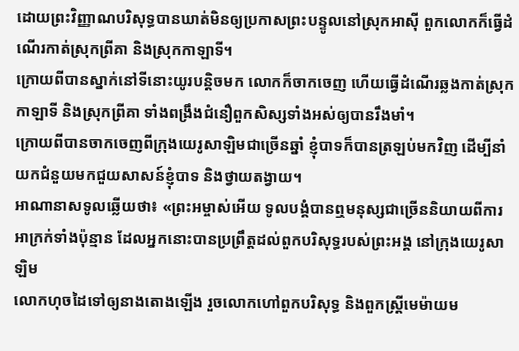ដោយព្រះវិញ្ញាណបរិសុទ្ធបានឃាត់មិនឲ្យប្រកាសព្រះបន្ទូលនៅស្រុកអាស៊ី ពួកលោកក៏ធ្វើដំណើរកាត់ស្រុកព្រីគា និងស្រុកកាឡាទី។
ក្រោយពីបានស្នាក់នៅទីនោះយូរបន្ដិចមក លោកក៏ចាកចេញ ហើយធ្វើដំណើរឆ្លងកាត់ស្រុកកាឡាទី និងស្រុកព្រីគា ទាំងពង្រឹងជំនឿពួកសិស្សទាំងអស់ឲ្យបានរឹងមាំ។
ក្រោយពីបានចាកចេញពីក្រុងយេរូសាឡិមជាច្រើនឆ្នាំ ខ្ញុំបាទក៏បានត្រឡប់មកវិញ ដើម្បីនាំយកជំនួយមកជួយសាសន៍ខ្ញុំបាទ និងថ្វាយតង្វាយ។
អាណានាសទូលឆ្លើយថា៖ «ព្រះអម្ចាស់អើយ ទូលបង្គំបានឮមនុស្សជាច្រើននិយាយពីការអាក្រក់ទាំងប៉ុន្មាន ដែលអ្នកនោះបានប្រព្រឹត្តដល់ពួកបរិសុទ្ធរបស់ព្រះអង្គ នៅក្រុងយេរូសាឡិម
លោកហុចដៃទៅឲ្យនាងតោងឡើង រួចលោកហៅពួកបរិសុទ្ធ និងពួកស្ត្រីមេម៉ាយម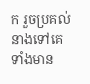ក រួចប្រគល់នាងទៅគេទាំងមាន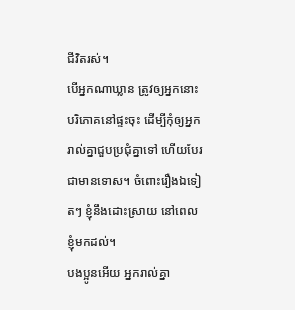ជីវិតរស់។
បើអ្នកណាឃ្លាន ត្រូវឲ្យអ្នកនោះបរិភោគនៅផ្ទះចុះ ដើម្បីកុំឲ្យអ្នករាល់គ្នាជួបប្រជុំគ្នាទៅ ហើយបែរជាមានទោស។ ចំពោះរឿងឯទៀតៗ ខ្ញុំនឹងដោះស្រាយ នៅពេលខ្ញុំមកដល់។
បងប្អូនអើយ អ្នករាល់គ្នា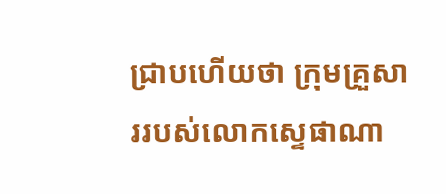ជ្រាបហើយថា ក្រុមគ្រួសាររបស់លោកស្ទេផាណា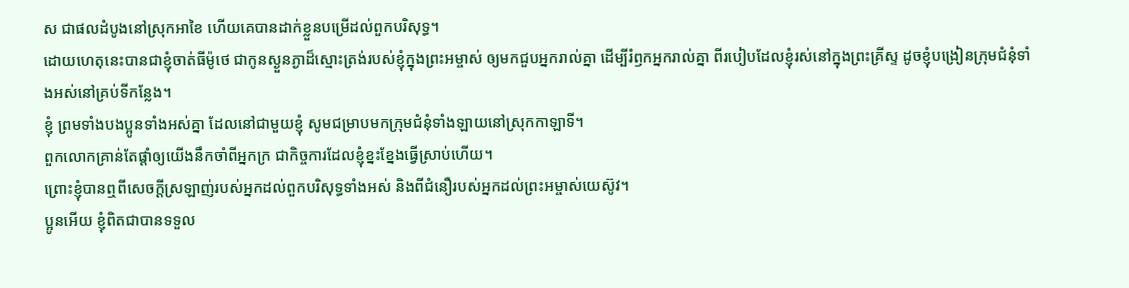ស ជាផលដំបូងនៅស្រុកអាខៃ ហើយគេបានដាក់ខ្លួនបម្រើដល់ពួកបរិសុទ្ធ។
ដោយហេតុនេះបានជាខ្ញុំចាត់ធីម៉ូថេ ជាកូនស្ងួនភ្ងាដ៏ស្មោះត្រង់របស់ខ្ញុំក្នុងព្រះអម្ចាស់ ឲ្យមកជួបអ្នករាល់គ្នា ដើម្បីរំឭកអ្នករាល់គ្នា ពីរបៀបដែលខ្ញុំរស់នៅក្នុងព្រះគ្រីស្ទ ដូចខ្ញុំបង្រៀនក្រុមជំនុំទាំងអស់នៅគ្រប់ទីកន្លែង។
ខ្ញុំ ព្រមទាំងបងប្អូនទាំងអស់គ្នា ដែលនៅជាមួយខ្ញុំ សូមជម្រាបមកក្រុមជំនុំទាំងឡាយនៅស្រុកកាឡាទី។
ពួកលោកគ្រាន់តែផ្តាំឲ្យយើងនឹកចាំពីអ្នកក្រ ជាកិច្ចការដែលខ្ញុំខ្នះខ្នែងធ្វើស្រាប់ហើយ។
ព្រោះខ្ញុំបានឮពីសេចក្ដីស្រឡាញ់របស់អ្នកដល់ពួកបរិសុទ្ធទាំងអស់ និងពីជំនឿរបស់អ្នកដល់ព្រះអម្ចាស់យេស៊ូវ។
ប្អូនអើយ ខ្ញុំពិតជាបានទទួល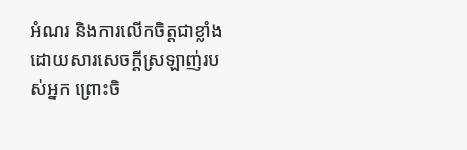អំណរ និងការលើកចិត្តជាខ្លាំង ដោយសារសេចក្ដីស្រឡាញ់របស់អ្នក ព្រោះចិ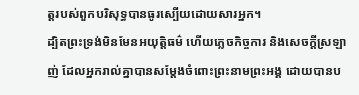ត្តរបស់ពួកបរិសុទ្ធបានធូរស្បើយដោយសារអ្នក។
ដ្បិតព្រះទ្រង់មិនមែនអយុត្តិធម៌ ហើយភ្លេចកិច្ចការ និងសេចក្តីស្រឡាញ់ ដែលអ្នករាល់គ្នាបានសម្ដែងចំពោះព្រះនាមព្រះអង្គ ដោយបានប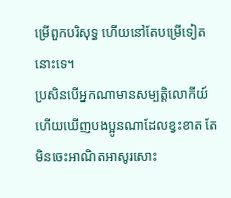ម្រើពួកបរិសុទ្ធ ហើយនៅតែបម្រើទៀតនោះទេ។
ប្រសិនបើអ្នកណាមានសម្បត្តិលោកីយ៍ ហើយឃើញបងប្អូនណាដែលខ្វះខាត តែមិនចេះអាណិតអាសូរសោះ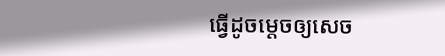ធ្វើដូចម្តេចឲ្យសេច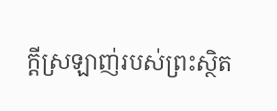ក្ដីស្រឡាញ់របស់ព្រះស្ថិត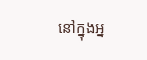នៅក្នុងអ្ន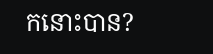កនោះបាន?